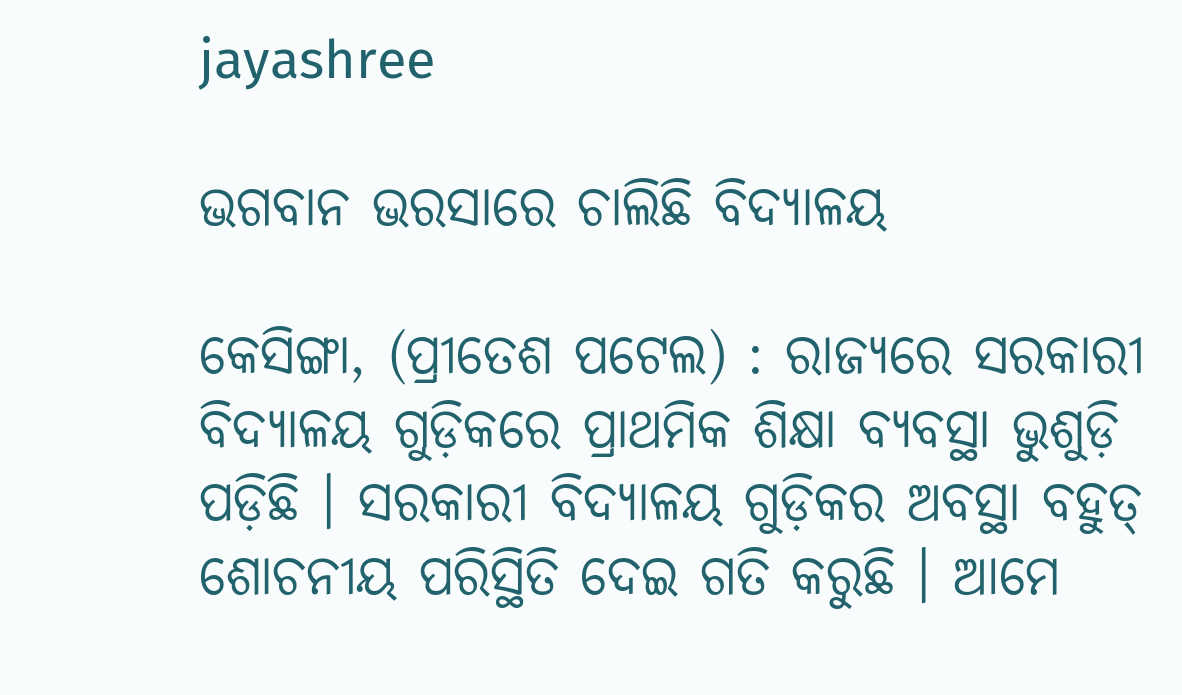jayashree

ଭଗବାନ ଭରସାରେ ଚାଲିଛି ବିଦ୍ୟାଳୟ

କେସିଙ୍ଗା, (ପ୍ରୀତେଶ ପଟେଲ) : ରାଜ୍ୟରେ ସରକାରୀ ବିଦ୍ୟାଳୟ ଗୁଡ଼ିକରେ ପ୍ରାଥମିକ ଶିକ୍ଷା ବ୍ୟବସ୍ଥା ଭୁଶୁଡ଼ି ପଡ଼ିଛି । ସରକାରୀ ବିଦ୍ୟାଳୟ ଗୁଡ଼ିକର ଅବସ୍ଥା ବହୁତ୍ ଶୋଚନୀୟ ପରିସ୍ଥିତି ଦେଇ ଗତି କରୁଛି । ଆମେ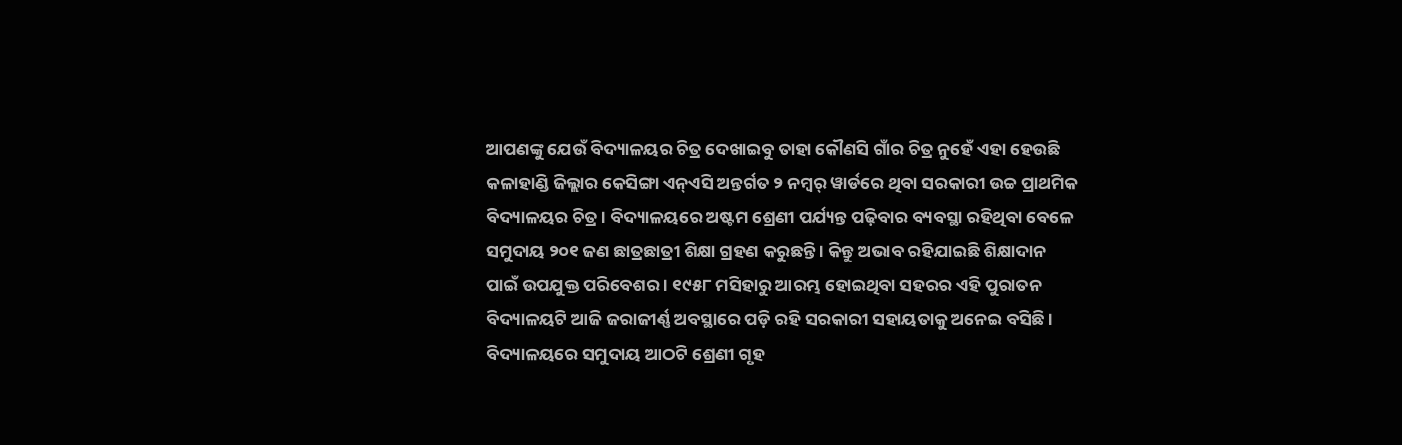ଆପଣଙ୍କୁ ଯେଉଁ ବିଦ୍ୟାଳୟର ଚିତ୍ର ଦେଖାଇବୁ ତାହା କୌଣସି ଗାଁର ଚିତ୍ର ନୁହେଁ ଏହା ହେଉଛି କଳାହାଣ୍ଡି ଜିଲ୍ଲାର କେସିଙ୍ଗା ଏନ୍‌ଏସି ଅନ୍ତର୍ଗତ ୨ ନମ୍ୱର୍ ୱାର୍ଡରେ ଥିବା ସରକାରୀ ଉଚ୍ଚ ପ୍ରାଥମିକ ବିଦ୍ୟାଳୟର ଚିତ୍ର । ବିଦ୍ୟାଳୟରେ ଅଷ୍ଟମ ଶ୍ରେଣୀ ପର୍ଯ୍ୟନ୍ତ ପଢ଼ିବାର ବ୍ୟବସ୍ଥା ରହିଥିବା ବେଳେ ସମୁଦାୟ ୨୦୧ ଜଣ ଛାତ୍ରଛାତ୍ରୀ ଶିକ୍ଷା ଗ୍ରହଣ କରୁଛନ୍ତି । କିନ୍ତୁ ଅଭାବ ରହିଯାଇଛି ଶିକ୍ଷାଦାନ ପାଇଁ ଉପଯୁକ୍ତ ପରିବେଶର । ୧୯୫୮ ମସିହାରୁ ଆରମ୍ଭ ହୋଇଥିବା ସହରର ଏହି ପୁରାତନ ବିଦ୍ୟାଳୟଟି ଆଜି ଜରାଜୀର୍ଣ୍ଣ ଅବସ୍ଥାରେ ପଡ଼ି ରହି ସରକାରୀ ସହାୟତାକୁ ଅନେଇ ବସିଛି । ବିଦ୍ୟାଳୟରେ ସମୁଦାୟ ଆଠଟି ଶ୍ରେଣୀ ଗୃହ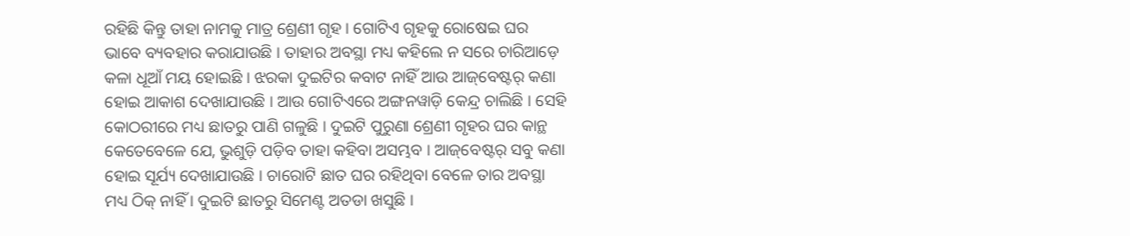ରହିଛି କିନ୍ତୁ ତାହା ନାମକୁ ମାତ୍ର ଶ୍ରେଣୀ ଗୃହ । ଗୋଟିଏ ଗୃହକୁ ରୋଷେଇ ଘର ଭାବେ ବ୍ୟବହାର କରାଯାଉଛି । ତାହାର ଅବସ୍ଥା ମଧ୍ୟ କହିଲେ ନ ସରେ ଚାରିଆଡ଼େ କଳା ଧୂଆଁ ମୟ ହୋଇଛି । ଝରକା ଦୁଇଟିର କବାଟ ନାହିଁ ଆଉ ଆଜ୍‌ବେଷ୍ଟର୍‌ କଣା ହୋଇ ଆକାଶ ଦେଖାଯାଉଛି । ଆଉ ଗୋଟିଏରେ ଅଙ୍ଗନୱାଡ଼ି କେନ୍ଦ୍ର ଚାଲିଛି । ସେହି କୋଠରୀରେ ମଧ୍ୟ ଛାତରୁ ପାଣି ଗଳୁଛି । ଦୁଇଟି ପୁରୁଣା ଶ୍ରେଣୀ ଗୃହର ଘର କାନ୍ଥ କେତେବେଳେ ଯେ, ଭୁଶୁଡ଼ି ପଡ଼ିବ ତାହା କହିବା ଅସମ୍ଭବ । ଆଜ୍‌ବେଷ୍ଟର୍‌ ସବୁ କଣା ହୋଇ ସୂର୍ଯ୍ୟ ଦେଖାଯାଉଛି । ଚାରୋଟି ଛାତ ଘର ରହିଥିବା ବେଳେ ତାର ଅବସ୍ଥା ମଧ୍ୟ ଠିକ୍ ନାହିଁ । ଦୁଇଟି ଛାତରୁ ସିମେଣ୍ଟ ଅତଡା ଖସୁଛି ।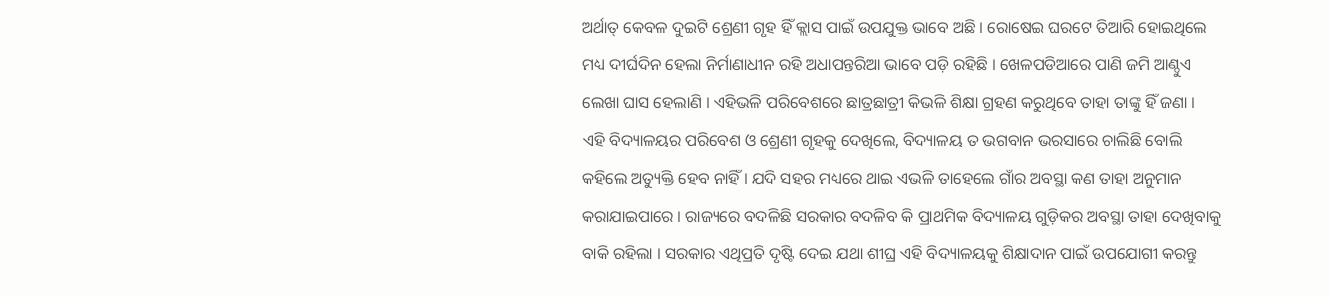ଅର୍ଥାତ୍ କେବଳ ଦୁଇଟି ଶ୍ରେଣୀ ଗୃହ ହିଁ କ୍ଲାସ ପାଇଁ ଉପଯୁକ୍ତ ଭାବେ ଅଛି । ରୋଷେଇ ଘରଟେ ତିଆରି ହୋଇଥିଲେ ମଧ୍ୟ ଦୀର୍ଘଦିନ ହେଲା ନିର୍ମାଣାଧୀନ ରହି ଅଧାପନ୍ତରିଆ ଭାବେ ପଡ଼ି ରହିଛି । ଖେଳପଡିଆରେ ପାଣି ଜମି ଆଣ୍ଠୁଏ ଲେଖା ଘାସ ହେଲାଣି । ଏହିଭଳି ପରିବେଶରେ ଛାତ୍ରଛାତ୍ରୀ କିଭଳି ଶିକ୍ଷା ଗ୍ରହଣ କରୁଥିବେ ତାହା ତାଙ୍କୁ ହିଁ ଜଣା । ଏହି ବିଦ୍ୟାଳୟର ପରିବେଶ ଓ ଶ୍ରେଣୀ ଗୃହକୁ ଦେଖିଲେ, ବିଦ୍ୟାଳୟ ତ ଭଗବାନ ଭରସାରେ ଚାଲିଛି ବୋଲି କହିଲେ ଅତ୍ୟୁକ୍ତି ହେବ ନାହିଁ । ଯଦି ସହର ମଧ୍ୟରେ ଥାଇ ଏଭଳି ତାହେଲେ ଗାଁର ଅବସ୍ଥା କଣ ତାହା ଅନୁମାନ କରାଯାଇପାରେ । ରାଜ୍ୟରେ ବଦଳିଛି ସରକାର ବଦଳିବ କି ପ୍ରାଥମିକ ବିଦ୍ୟାଳୟ ଗୁଡ଼ିକର ଅବସ୍ଥା ତାହା ଦେଖିବାକୁ ବାକି ରହିଲା । ସରକାର ଏଥିପ୍ରତି ଦୃଷ୍ଟି ଦେଇ ଯଥା ଶୀଘ୍ର ଏହି ବିଦ୍ୟାଳୟକୁ ଶିକ୍ଷାଦାନ ପାଇଁ ଉପଯୋଗୀ କରନ୍ତୁ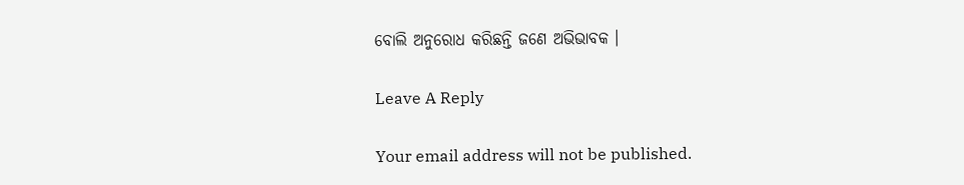ବୋଲି ଅନୁରୋଧ କରିଛନ୍ତି ଜଣେ ଅଭିଭାବକ ।

Leave A Reply

Your email address will not be published.